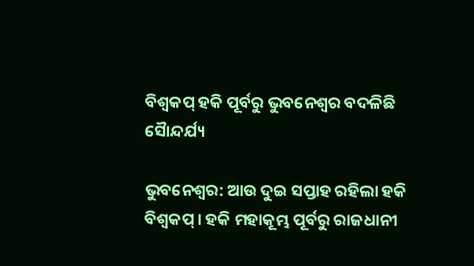ବିଶ୍ବକପ୍ ହକି ପୂର୍ବରୁ ଭୁବନେଶ୍ବର ବଦଳିଛି ସୈାନ୍ଦର୍ଯ୍ୟ

ଭୁବନେଶ୍ବର: ଆଉ ଦୁଇ ସପ୍ତାହ ରହିଲା ହକି ବିଶ୍ୱକପ୍ । ହକି ମହାକୂମ୍ଭ ପୂର୍ବରୁ ରାଜଧାନୀ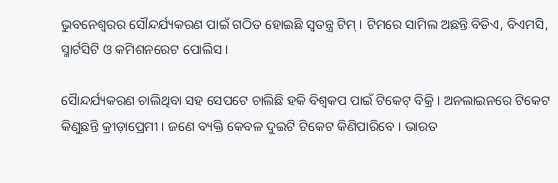ଭୁବନେଶ୍ବରର ସୌନ୍ଦର୍ଯ୍ୟକରଣ ପାଇଁ ଗଠିତ ହୋଇଛି ସ୍ବତନ୍ତ୍ର ଟିମ୍ । ଟିମରେ ସାମିଲ ଅଛନ୍ତି ବିଡିଏ, ବିଏମସି, ସ୍ମାର୍ଟସିଟି ଓ କମିଶନରେଟ ପୋଲିସ ।

ସୈାନ୍ଦର୍ଯ୍ୟକରଣ ଚାଲିଥିବା ସହ ସେପଟେ ଚାଲିଛି ହକି ବିଶ୍ବକପ ପାଇଁ ଟିକେଟ୍ ବିକ୍ରି । ଅନଲାଇନରେ ଟିକେଟ କିଣୁଛନ୍ତି କ୍ରୀଡ଼ାପ୍ରେମୀ । ଜଣେ ବ୍ୟକ୍ତି କେବଳ ଦୁଇଟି ଟିକେଟ କିଣିପାରିବେ । ଭାରତ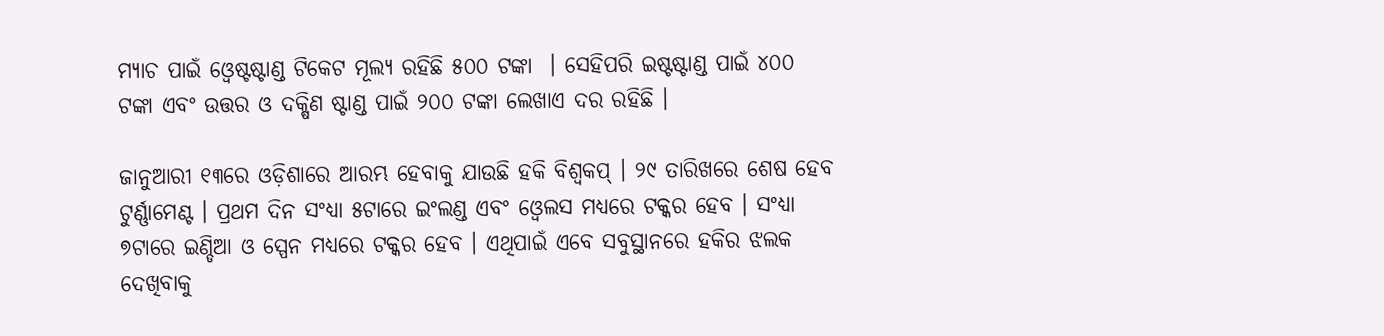ମ୍ୟାଚ ପାଇଁ ଓ୍ବେଷ୍ଟଷ୍ଟାଣ୍ଡ ଟିକେଟ ମୂଲ୍ୟ ରହିଛି ୫୦୦ ଟଙ୍କା  । ସେହିପରି ଇଷ୍ଟଷ୍ଟାଣ୍ଡ ପାଇଁ ୪୦୦ ଟଙ୍କା ଏବଂ ଉତ୍ତର ଓ ଦକ୍ଷିଣ ଷ୍ଟାଣ୍ଡ ପାଇଁ ୨୦୦ ଟଙ୍କା ଲେଖାଏ ଦର ରହିଛି ।

ଜାନୁଆରୀ ୧୩ରେ ଓଡ଼ିଶାରେ ଆରମ୍ଭ ହେବାକୁ ଯାଉଛି ହକି ବିଶ୍ବକପ୍ । ୨୯ ତାରିଖରେ ଶେଷ ହେବ ଟୁର୍ଣ୍ଣାମେଣ୍ଟ । ପ୍ରଥମ ଦିନ ସଂଧ୍ୟା ୫ଟାରେ ଇଂଲଣ୍ଡ ଏବଂ ଓ୍ବେଲସ ମଧ୍ୟରେ ଟକ୍କର ହେବ । ସଂଧ୍ୟା ୭ଟାରେ ଇଣ୍ଡିଆ ଓ ସ୍ପେନ ମଧ୍ୟରେ ଟକ୍କର ହେବ । ଏଥିପାଇଁ ଏବେ ସବୁସ୍ଥାନରେ ହକିର ଝଲକ ଦେଖିବାକୁ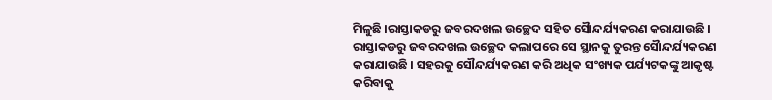ମିଳୁଛି ।ରାସ୍ତାକଡରୁ ଜବରଦଖଲ ଉଚ୍ଛେଦ ସହିତ ସୈାନ୍ଦର୍ଯ୍ୟକରଣ କରାଯାଉଛି । ରାସ୍ତାକଡରୁ ଜବରଦଖଲ ଉଚ୍ଛେଦ କଲାପରେ ସେ ସ୍ଥାନକୁ ତୁରନ୍ତ ସୈାନ୍ଦର୍ଯ୍ୟକରଣ କରାଯାଉଛି । ସହରକୁ ସୌନ୍ଦର୍ଯ୍ୟକରଣ କରି ଅଧିକ ସଂଖ୍ୟକ ପର୍ଯ୍ୟଟକଙ୍କୁ ଆକୃଷ୍ଟ କରିବାକୁ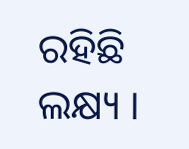ରହିଛି ଲକ୍ଷ୍ୟ ।